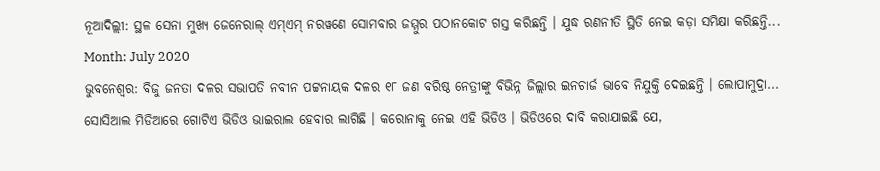ନୂଆଦିଲ୍ଲୀ: ସ୍ଥଳ ସେନା ମୁଖ୍ୟ ଜେନେରାଲ୍ ଏମ୍ଏମ୍ ନରୱଣେ ସୋମବାର ଜମ୍ମୁର ପଠାନକୋଟ ଗସ୍ତ କରିଛନ୍ତି । ଯୁଦ୍ଧ ରଣନୀତି ସ୍ଥିତି ନେଇ କଡ଼ା ସମିକ୍ଷା କରିଛନ୍ତି...
Month: July 2020
ଭୁବନେଶ୍ୱର: ବିଜୁ ଜନତା ଦଳର ସଭାପତି ନବୀନ ପଟ୍ଟନାୟକ ଦଳର ୧୮ ଜଣ ବରିଷ୍ଠ ନେତ୍ରୀଙ୍କୁ ବିଭିନ୍ନ ଜିଲ୍ଲାର ଇନଚାର୍ଜ ଭାବେ ନିଯୁକ୍ତି ଦେଇଛନ୍ତି । ଲୋପାମୁଦ୍ରା...
ସୋସିଆଲ ମିଡିଆରେ ଗୋଟିଏ ଭିଡିଓ ଭାଇରାଲ ହେବାର ଲାଗିଛି । କରୋନାକୁ ନେଇ ଏହି ଭିଡିଓ । ଭିଡିଓରେ ଦାବି କରାଯାଇଛି ଯେ,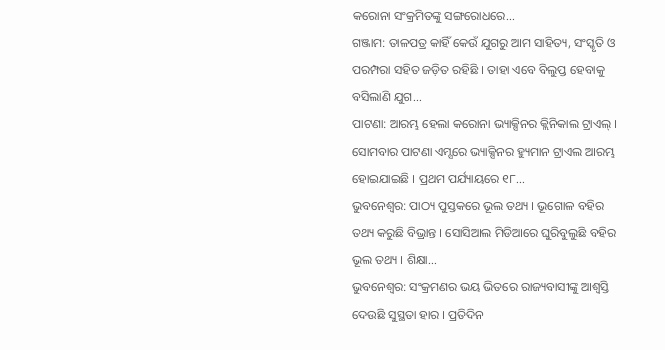କରୋନା ସଂକ୍ରମିତଙ୍କୁ ସଙ୍ଗରୋଧରେ...
ଗଞ୍ଜାମ: ତାଳପତ୍ର କାହିଁ କେଉଁ ଯୁଗରୁ ଆମ ସାହିତ୍ୟ, ସଂସ୍କୃତି ଓ ପରମ୍ପରା ସହିତ ଜଡ଼ିତ ରହିଛି । ତାହା ଏବେ ବିଲୁପ୍ତ ହେବାକୁ ବସିଲାଣି ଯୁଗ...
ପାଟଣା: ଆରମ୍ଭ ହେଲା କରୋନା ଭ୍ୟାକ୍ସିନର କ୍ଲିନିକାଲ ଟ୍ରାଏଲ୍ । ସୋମବାର ପାଟଣା ଏମ୍ସରେ ଭ୍ୟାକ୍ସିନର ହ୍ୟୁମାନ ଟ୍ରାଏଲ ଆରମ୍ଭ ହୋଇଯାଇଛି । ପ୍ରଥମ ପର୍ଯ୍ୟାୟରେ ୧୮...
ଭୁବନେଶ୍ୱର: ପାଠ୍ୟ ପୁସ୍ତକରେ ଭୂଲ ତଥ୍ୟ । ଭୂଗୋଳ ବହିର ତଥ୍ୟ କରୁଛି ବିଭ୍ରାନ୍ତ । ସୋସିଆଲ ମିଡିଆରେ ଘୁରିବୁଲୁଛି ବହିର ଭୂଲ ତଥ୍ୟ । ଶିକ୍ଷା...
ଭୁବନେଶ୍ୱର: ସଂକ୍ରମଣର ଭୟ ଭିତରେ ରାଜ୍ୟବାସୀଙ୍କୁ ଆଶ୍ୱସ୍ତି ଦେଉଛି ସୁସ୍ଥତା ହାର । ପ୍ରତିଦିନ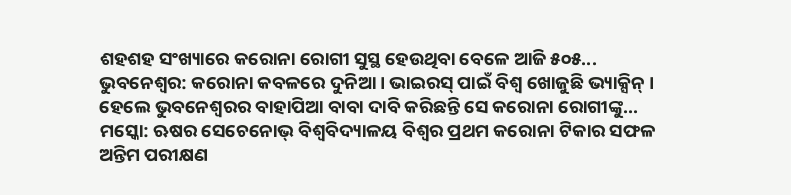ଶହଶହ ସଂଖ୍ୟାରେ କରୋନା ରୋଗୀ ସୁସ୍ଥ ହେଉଥିବା ବେଳେ ଆଜି ୫୦୫...
ଭୁବନେଶ୍ୱର: କରୋନା କବଳରେ ଦୁନିଆ । ଭାଇରସ୍ ପାଇଁ ବିଶ୍ୱ ଖୋଜୁଛି ଭ୍ୟାକ୍ସିନ୍ । ହେଲେ ଭୁବନେଶ୍ୱରର ବାହାପିଆ ବାବା ଦାବି କରିଛନ୍ତି ସେ କରୋନା ରୋଗୀଙ୍କୁ...
ମସ୍କୋ: ଋଷର ସେଚେନୋଭ୍ ବିଶ୍ୱବିଦ୍ୟାଳୟ ବିଶ୍ୱର ପ୍ରଥମ କରୋନା ଟିକାର ସଫଳ ଅନ୍ତିମ ପରୀକ୍ଷଣ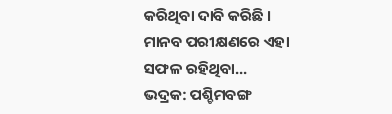କରିଥିବା ଦାବି କରିଛି । ମାନବ ପରୀକ୍ଷଣରେ ଏହା ସଫଳ ରହିଥିବା...
ଭଦ୍ରକ: ପଶ୍ଚିମବଙ୍ଗ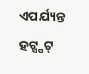ଏପର୍ଯ୍ୟନ୍ତ ହଟ୍ସ୍ପଟ୍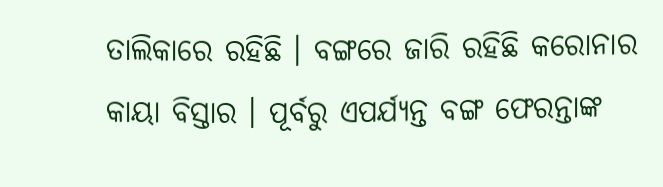ତାଲିକାରେ ରହିଛି । ବଙ୍ଗରେ ଜାରି ରହିଛି କରୋନାର କାୟା ବିସ୍ତାର । ପୂର୍ବରୁ ଏପର୍ଯ୍ୟନ୍ତ ବଙ୍ଗ ଫେରନ୍ତାଙ୍କ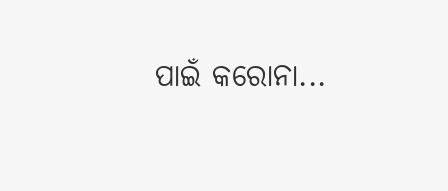ପାଇଁ କରୋନା...